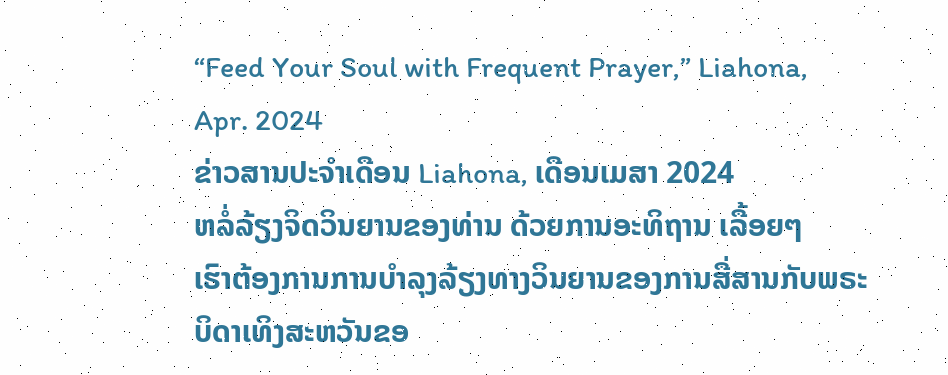“Feed Your Soul with Frequent Prayer,” Liahona, Apr. 2024
ຂ່າວສານປະຈຳເດືອນ Liahona, ເດືອນເມສາ 2024
ຫລໍ່ລ້ຽງຈິດວິນຍານຂອງທ່ານ ດ້ວຍການອະທິຖານ ເລື້ອຍໆ
ເຮົາຕ້ອງການການບຳລຸງລ້ຽງທາງວິນຍານຂອງການສື່ສານກັບພຣະບິດາເທິງສະຫວັນຂອ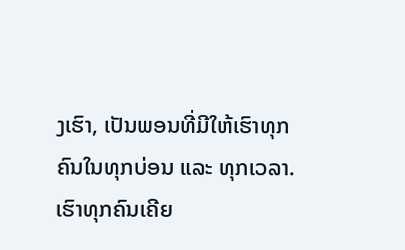ງເຮົາ, ເປັນພອນທີ່ມີໃຫ້ເຮົາທຸກຄົນໃນທຸກບ່ອນ ແລະ ທຸກເວລາ.
ເຮົາທຸກຄົນເຄີຍ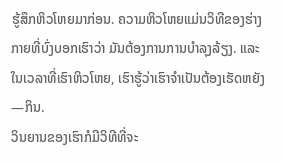ຮູ້ສຶກຫິວໂຫຍມາກ່ອນ. ຄວາມຫິວໂຫຍແມ່ນວິທີຂອງຮ່າງກາຍທີ່ບົ່ງບອກເຮົາວ່າ ມັນຕ້ອງການການບຳລຸງລ້ຽງ. ແລະ ໃນເວລາທີ່ເຮົາຫິວໂຫຍ, ເຮົາຮູ້ວ່າເຮົາຈຳເປັນຕ້ອງເຮັດຫຍັງ—ກິນ.
ວິນຍານຂອງເຮົາກໍມີວິທີທີ່ຈະ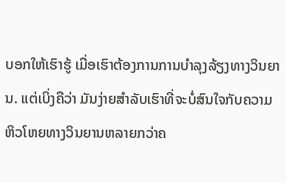ບອກໃຫ້ເຮົາຮູ້ ເມື່ອເຮົາຕ້ອງການການບຳລຸງລ້ຽງທາງວິນຍານ. ແຕ່ເບິ່ງຄືວ່າ ມັນງ່າຍສຳລັບເຮົາທີ່ຈະບໍ່ສົນໃຈກັບຄວາມຫິວໂຫຍທາງວິນຍານຫລາຍກວ່າຄ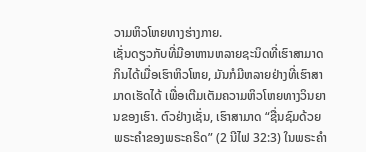ວາມຫິວໂຫຍທາງຮ່າງກາຍ.
ເຊັ່ນດຽວກັບທີ່ມີອາຫານຫລາຍຊະນິດທີ່ເຮົາສາມາດກິນໄດ້ເມື່ອເຮົາຫິວໂຫຍ, ມັນກໍມີຫລາຍຢ່າງທີ່ເຮົາສາມາດເຮັດໄດ້ ເພື່ອເຕີມເຕັມຄວາມຫິວໂຫຍທາງວິນຍານຂອງເຮົາ. ຕົວຢ່າງເຊັ່ນ, ເຮົາສາມາດ “ຊື່ນຊົມດ້ວຍພຣະຄຳຂອງພຣະຄຣິດ” (2 ນີໄຟ 32:3) ໃນພຣະຄຳ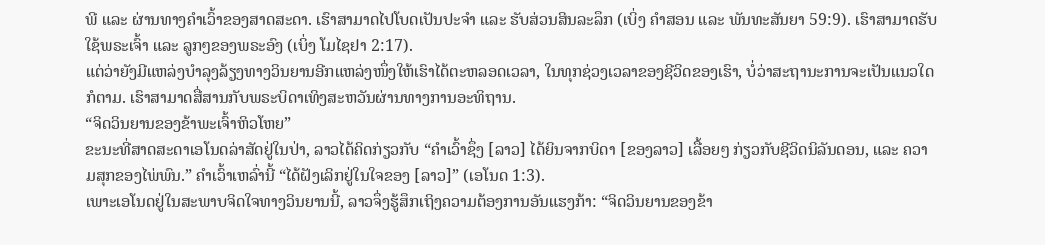ພີ ແລະ ຜ່ານທາງຄຳເວົ້າຂອງສາດສະດາ. ເຮົາສາມາດໄປໂບດເປັນປະຈຳ ແລະ ຮັບສ່ວນສິນລະລຶກ (ເບິ່ງ ຄຳສອນ ແລະ ພັນທະສັນຍາ 59:9). ເຮົາສາມາດຮັບໃຊ້ພຣະເຈົ້າ ແລະ ລູກໆຂອງພຣະອົງ (ເບິ່ງ ໂມໄຊຢາ 2:17).
ແຕ່ວ່າຍັງມີແຫລ່ງບຳລຸງລ້ຽງທາງວິນຍານອີກແຫລ່ງໜຶ່ງໃຫ້ເຮົາໄດ້ຕະຫລອດເວລາ, ໃນທຸກຊ່ວງເວລາຂອງຊີວິດຂອງເຮົາ, ບໍ່ວ່າສະຖານະການຈະເປັນແນວໃດກໍຕາມ. ເຮົາສາມາດສື່ສານກັບພຣະບິດາເທິງສະຫວັນຜ່ານທາງການອະທິຖານ.
“ຈິດວິນຍານຂອງຂ້າພະເຈົ້າຫິວໂຫຍ”
ຂະນະທີ່ສາດສະດາເອໂນດລ່າສັດຢູ່ໃນປ່າ, ລາວໄດ້ຄິດກ່ຽວກັບ “ຄຳເວົ້າຊຶ່ງ [ລາວ] ໄດ້ຍິນຈາກບິດາ [ຂອງລາວ] ເລື້ອຍໆ ກ່ຽວກັບຊີວິດນິລັນດອນ, ແລະ ຄວາມສຸກຂອງໄພ່ພົນ.” ຄຳເວົ້າເຫລົ່ານີ້ “ໄດ້ຝັງເລິກຢູ່ໃນໃຈຂອງ [ລາວ]” (ເອໂນດ 1:3).
ເພາະເອໂນດຢູ່ໃນສະພາບຈິດໃຈທາງວິນຍານນີ້, ລາວຈຶ່ງຮູ້ສຶກເຖິງຄວາມຕ້ອງການອັນແຮງກ້າ: “ຈິດວິນຍານຂອງຂ້າ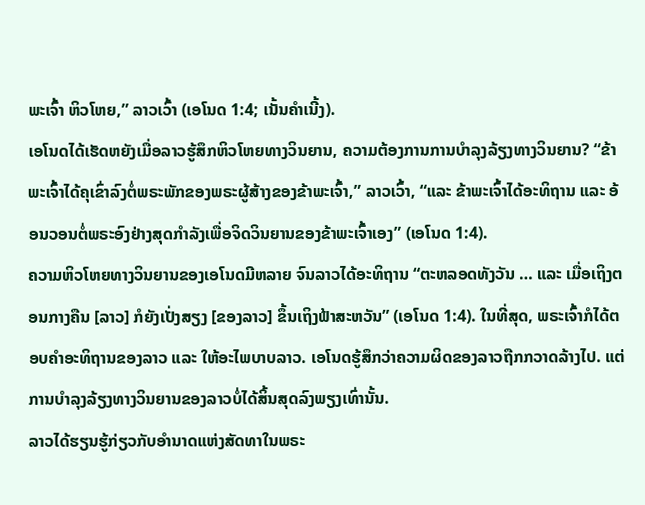ພະເຈົ້າ ຫິວໂຫຍ,” ລາວເວົ້າ (ເອໂນດ 1:4; ເນັ້ນຄຳເນີ້ງ).
ເອໂນດໄດ້ເຮັດຫຍັງເມື່ອລາວຮູ້ສຶກຫິວໂຫຍທາງວິນຍານ, ຄວາມຕ້ອງການການບຳລຸງລ້ຽງທາງວິນຍານ? “ຂ້າພະເຈົ້າໄດ້ຄຸເຂົ່າລົງຕໍ່ພຣະພັກຂອງພຣະຜູ້ສ້າງຂອງຂ້າພະເຈົ້າ,” ລາວເວົ້າ, “ແລະ ຂ້າພະເຈົ້າໄດ້ອະທິຖານ ແລະ ອ້ອນວອນຕໍ່ພຣະອົງຢ່າງສຸດກຳລັງເພື່ອຈິດວິນຍານຂອງຂ້າພະເຈົ້າເອງ” (ເອໂນດ 1:4).
ຄວາມຫິວໂຫຍທາງວິນຍານຂອງເອໂນດມີຫລາຍ ຈົນລາວໄດ້ອະທິຖານ “ຕະຫລອດທັງວັນ … ແລະ ເມື່ອເຖິງຕອນກາງຄືນ [ລາວ] ກໍຍັງເປັ່ງສຽງ [ຂອງລາວ] ຂຶ້ນເຖິງຟ້າສະຫວັນ” (ເອໂນດ 1:4). ໃນທີ່ສຸດ, ພຣະເຈົ້າກໍໄດ້ຕອບຄຳອະທິຖານຂອງລາວ ແລະ ໃຫ້ອະໄພບາບລາວ. ເອໂນດຮູ້ສຶກວ່າຄວາມຜິດຂອງລາວຖືກກວາດລ້າງໄປ. ແຕ່ການບຳລຸງລ້ຽງທາງວິນຍານຂອງລາວບໍ່ໄດ້ສິ້ນສຸດລົງພຽງເທົ່ານັ້ນ.
ລາວໄດ້ຮຽນຮູ້ກ່ຽວກັບອຳນາດແຫ່ງສັດທາໃນພຣະ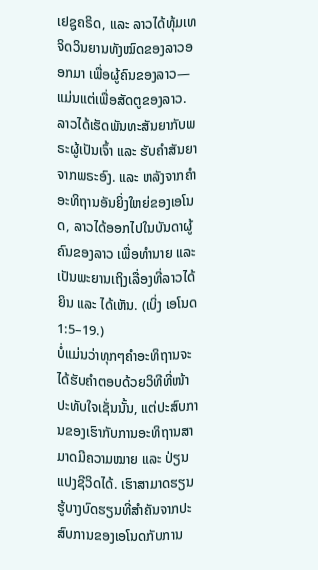ເຢຊູຄຣິດ, ແລະ ລາວໄດ້ທຸ້ມເທຈິດວິນຍານທັງໝົດຂອງລາວອອກມາ ເພື່ອຜູ້ຄົນຂອງລາວ—ແມ່ນແຕ່ເພື່ອສັດຕູຂອງລາວ. ລາວໄດ້ເຮັດພັນທະສັນຍາກັບພຣະຜູ້ເປັນເຈົ້າ ແລະ ຮັບຄຳສັນຍາຈາກພຣະອົງ. ແລະ ຫລັງຈາກຄຳອະທິຖານອັນຍິ່ງໃຫຍ່ຂອງເອໂນດ, ລາວໄດ້ອອກໄປໃນບັນດາຜູ້ຄົນຂອງລາວ ເພື່ອທຳນາຍ ແລະ ເປັນພະຍານເຖິງເລື່ອງທີ່ລາວໄດ້ຍິນ ແລະ ໄດ້ເຫັນ. (ເບິ່ງ ເອໂນດ 1:5–19.)
ບໍ່ແມ່ນວ່າທຸກໆຄຳອະທິຖານຈະໄດ້ຮັບຄຳຕອບດ້ວຍວິທີທີ່ໜ້າປະທັບໃຈເຊັ່ນນັ້ນ, ແຕ່ປະສົບການຂອງເຮົາກັບການອະທິຖານສາມາດມີຄວາມໝາຍ ແລະ ປ່ຽນແປງຊີວິດໄດ້. ເຮົາສາມາດຮຽນຮູ້ບາງບົດຮຽນທີ່ສຳຄັນຈາກປະສົບການຂອງເອໂນດກັບການ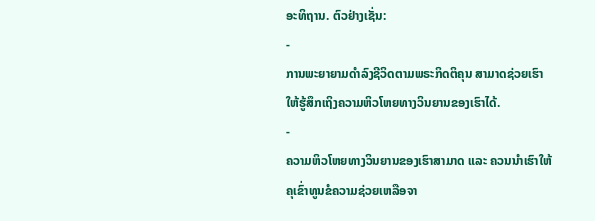ອະທິຖານ. ຕົວຢ່າງເຊັ່ນ:
-
ການພະຍາຍາມດຳລົງຊີວິດຕາມພຣະກິດຕິຄຸນ ສາມາດຊ່ວຍເຮົາໃຫ້ຮູ້ສຶກເຖິງຄວາມຫິວໂຫຍທາງວິນຍານຂອງເຮົາໄດ້.
-
ຄວາມຫິວໂຫຍທາງວິນຍານຂອງເຮົາສາມາດ ແລະ ຄວນນຳເຮົາໃຫ້ຄຸເຂົ່າທູນຂໍຄວາມຊ່ວຍເຫລືອຈາ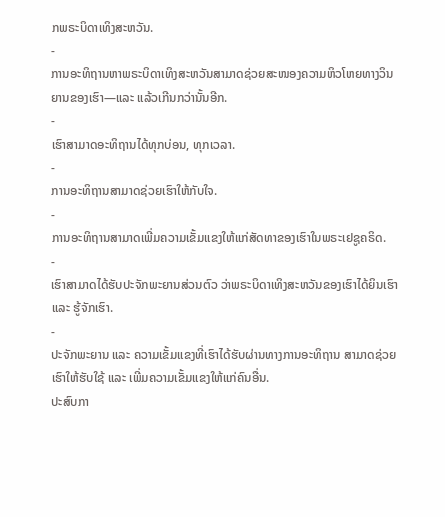ກພຣະບິດາເທິງສະຫວັນ.
-
ການອະທິຖານຫາພຣະບິດາເທິງສະຫວັນສາມາດຊ່ວຍສະໜອງຄວາມຫິວໂຫຍທາງວິນຍານຂອງເຮົາ—ແລະ ແລ້ວເກີນກວ່ານັ້ນອີກ.
-
ເຮົາສາມາດອະທິຖານໄດ້ທຸກບ່ອນ, ທຸກເວລາ.
-
ການອະທິຖານສາມາດຊ່ວຍເຮົາໃຫ້ກັບໃຈ.
-
ການອະທິຖານສາມາດເພີ່ມຄວາມເຂັ້ມແຂງໃຫ້ແກ່ສັດທາຂອງເຮົາໃນພຣະເຢຊູຄຣິດ.
-
ເຮົາສາມາດໄດ້ຮັບປະຈັກພະຍານສ່ວນຕົວ ວ່າພຣະບິດາເທິງສະຫວັນຂອງເຮົາໄດ້ຍິນເຮົາ ແລະ ຮູ້ຈັກເຮົາ.
-
ປະຈັກພະຍານ ແລະ ຄວາມເຂັ້ມແຂງທີ່ເຮົາໄດ້ຮັບຜ່ານທາງການອະທິຖານ ສາມາດຊ່ວຍເຮົາໃຫ້ຮັບໃຊ້ ແລະ ເພີ່ມຄວາມເຂັ້ມແຂງໃຫ້ແກ່ຄົນອື່ນ.
ປະສົບກາ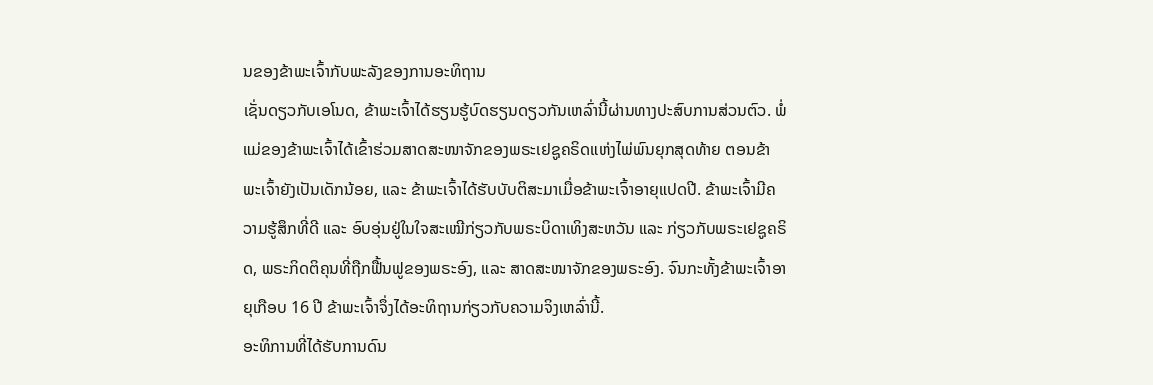ນຂອງຂ້າພະເຈົ້າກັບພະລັງຂອງການອະທິຖານ
ເຊັ່ນດຽວກັບເອໂນດ, ຂ້າພະເຈົ້າໄດ້ຮຽນຮູ້ບົດຮຽນດຽວກັນເຫລົ່ານີ້ຜ່ານທາງປະສົບການສ່ວນຕົວ. ພໍ່ແມ່ຂອງຂ້າພະເຈົ້າໄດ້ເຂົ້າຮ່ວມສາດສະໜາຈັກຂອງພຣະເຢຊູຄຣິດແຫ່ງໄພ່ພົນຍຸກສຸດທ້າຍ ຕອນຂ້າພະເຈົ້າຍັງເປັນເດັກນ້ອຍ, ແລະ ຂ້າພະເຈົ້າໄດ້ຮັບບັບຕິສະມາເມື່ອຂ້າພະເຈົ້າອາຍຸແປດປີ. ຂ້າພະເຈົ້າມີຄວາມຮູ້ສຶກທີ່ດີ ແລະ ອົບອຸ່ນຢູ່ໃນໃຈສະເໝີກ່ຽວກັບພຣະບິດາເທິງສະຫວັນ ແລະ ກ່ຽວກັບພຣະເຢຊູຄຣິດ, ພຣະກິດຕິຄຸນທີ່ຖືກຟື້ນຟູຂອງພຣະອົງ, ແລະ ສາດສະໜາຈັກຂອງພຣະອົງ. ຈົນກະທັ້ງຂ້າພະເຈົ້າອາຍຸເກືອບ 16 ປີ ຂ້າພະເຈົ້າຈຶ່ງໄດ້ອະທິຖານກ່ຽວກັບຄວາມຈິງເຫລົ່ານີ້.
ອະທິການທີ່ໄດ້ຮັບການດົນ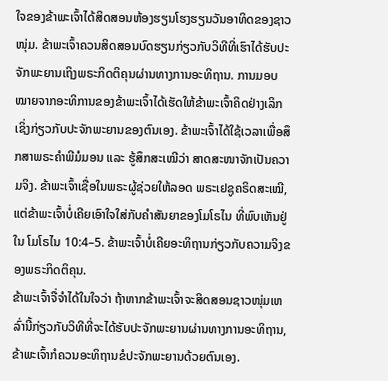ໃຈຂອງຂ້າພະເຈົ້າໄດ້ສິດສອນຫ້ອງຮຽນໂຮງຮຽນວັນອາທິດຂອງຊາວໜຸ່ມ. ຂ້າພະເຈົ້າຄວນສິດສອນບົດຮຽນກ່ຽວກັບວິທີທີ່ເຮົາໄດ້ຮັບປະຈັກພະຍານເຖິງພຣະກິດຕິຄຸນຜ່ານທາງການອະທິຖານ. ການມອບໝາຍຈາກອະທິການຂອງຂ້າພະເຈົ້າໄດ້ເຮັດໃຫ້ຂ້າພະເຈົ້າຄິດຢ່າງເລິກເຊິ່ງກ່ຽວກັບປະຈັກພະຍານຂອງຕົນເອງ. ຂ້າພະເຈົ້າໄດ້ໃຊ້ເວລາເພື່ອສຶກສາພຣະຄຳພີມໍມອນ ແລະ ຮູ້ສຶກສະເໝີວ່າ ສາດສະໜາຈັກເປັນຄວາມຈິງ. ຂ້າພະເຈົ້າເຊື່ອໃນພຣະຜູ້ຊ່ວຍໃຫ້ລອດ ພຣະເຢຊູຄຣິດສະເໝີ, ແຕ່ຂ້າພະເຈົ້າບໍ່ເຄີຍເອົາໃຈໃສ່ກັບຄຳສັນຍາຂອງໂມໂຣໄນ ທີ່ພົບເຫັນຢູ່ໃນ ໂມໂຣໄນ 10:4–5. ຂ້າພະເຈົ້າບໍ່ເຄີຍອະທິຖານກ່ຽວກັບຄວາມຈິງຂອງພຣະກິດຕິຄຸນ.
ຂ້າພະເຈົ້າຈື່ຈຳໄດ້ໃນໃຈວ່າ ຖ້າຫາກຂ້າພະເຈົ້າຈະສິດສອນຊາວໜຸ່ມເຫລົ່ານີ້ກ່ຽວກັບວິທີທີ່ຈະໄດ້ຮັບປະຈັກພະຍານຜ່ານທາງການອະທິຖານ, ຂ້າພະເຈົ້າກໍຄວນອະທິຖານຂໍປະຈັກພະຍານດ້ວຍຕົນເອງ.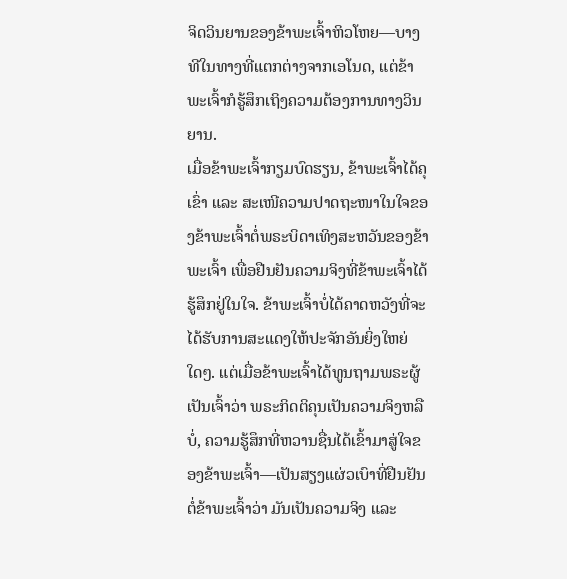ຈິດວິນຍານຂອງຂ້າພະເຈົ້າຫິວໂຫຍ—ບາງທີໃນທາງທີ່ແຕກຕ່າງຈາກເອໂນດ, ແຕ່ຂ້າພະເຈົ້າກໍຮູ້ສຶກເຖິງຄວາມຕ້ອງການທາງວິນຍານ.
ເມື່ອຂ້າພະເຈົ້າກຽມບົດຮຽນ, ຂ້າພະເຈົ້າໄດ້ຄຸເຂົ່າ ແລະ ສະເໜີຄວາມປາດຖະໜາໃນໃຈຂອງຂ້າພະເຈົ້າຕໍ່ພຣະບິດາເທິງສະຫວັນຂອງຂ້າພະເຈົ້າ ເພື່ອຢືນຢັນຄວາມຈິງທີ່ຂ້າພະເຈົ້າໄດ້ຮູ້ສຶກຢູ່ໃນໃຈ. ຂ້າພະເຈົ້າບໍ່ໄດ້ຄາດຫວັງທີ່ຈະໄດ້ຮັບການສະແດງໃຫ້ປະຈັກອັນຍິ່ງໃຫຍ່ໃດໆ. ແຕ່ເມື່ອຂ້າພະເຈົ້າໄດ້ທູນຖາມພຣະຜູ້ເປັນເຈົ້າວ່າ ພຣະກິດຕິຄຸນເປັນຄວາມຈິງຫລືບໍ່, ຄວາມຮູ້ສຶກທີ່ຫວານຊື່ນໄດ້ເຂົ້າມາສູ່ໃຈຂອງຂ້າພະເຈົ້າ—ເປັນສຽງແຜ່ວເບົາທີ່ຢືນຢັນຕໍ່ຂ້າພະເຈົ້າວ່າ ມັນເປັນຄວາມຈິງ ແລະ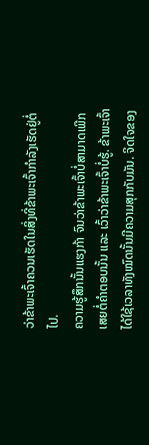ວ່າຂ້າພະເຈົ້າຄວນເຮັດໃນສິ່ງທີ່ຂ້າພະເຈົ້າກຳລັງເຮັດຢູ່ຕໍ່ໄປ.
ຄວາມຮູ້ສຶກນັ້ນແຮງກ້າ ຈົນວ່າຂ້າພະເຈົ້າບໍ່ສາມາດເພີກເສຍຕໍ່ຄຳຕອບນັ້ນ ແລະ ເວົ້າວ່າຂ້າພະເຈົ້າບໍ່ຮູ້. ຂ້າພະເຈົ້າໄດ້ໃຊ້ເວລາທັງໝົດນັ້ນມີຄວາມສຸກກັບມັນ. ຈິດໃຈຂອງ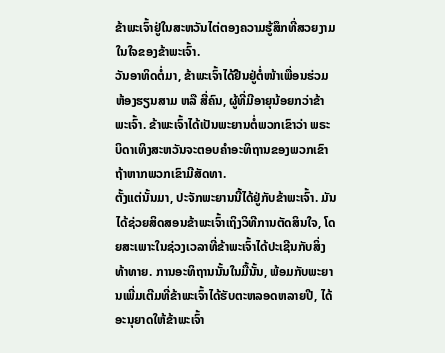ຂ້າພະເຈົ້າຢູ່ໃນສະຫວັນໄຕ່ຕອງຄວາມຮູ້ສຶກທີ່ສວຍງາມໃນໃຈຂອງຂ້າພະເຈົ້າ.
ວັນອາທິດຕໍ່ມາ, ຂ້າພະເຈົ້າໄດ້ຢືນຢູ່ຕໍ່ໜ້າເພື່ອນຮ່ວມຫ້ອງຮຽນສາມ ຫລື ສີ່ຄົນ, ຜູ້ທີ່ມີອາຍຸນ້ອຍກວ່າຂ້າພະເຈົ້າ. ຂ້າພະເຈົ້າໄດ້ເປັນພະຍານຕໍ່ພວກເຂົາວ່າ ພຣະບິດາເທິງສະຫວັນຈະຕອບຄຳອະທິຖານຂອງພວກເຂົາ ຖ້າຫາກພວກເຂົາມີສັດທາ.
ຕັ້ງແຕ່ນັ້ນມາ, ປະຈັກພະຍານນີ້ໄດ້ຢູ່ກັບຂ້າພະເຈົ້າ. ມັນໄດ້ຊ່ວຍສິດສອນຂ້າພະເຈົ້າເຖິງວິທີການຕັດສິນໃຈ, ໂດຍສະເພາະໃນຊ່ວງເວລາທີ່ຂ້າພະເຈົ້າໄດ້ປະເຊີນກັບສິ່ງທ້າທາຍ. ການອະທິຖານນັ້ນໃນມື້ນັ້ນ, ພ້ອມກັບພະຍານເພີ່ມເຕີມທີ່ຂ້າພະເຈົ້າໄດ້ຮັບຕະຫລອດຫລາຍປີ, ໄດ້ອະນຸຍາດໃຫ້ຂ້າພະເຈົ້າ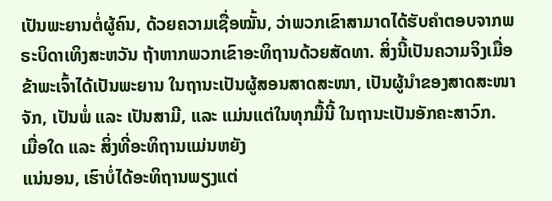ເປັນພະຍານຕໍ່ຜູ້ຄົນ, ດ້ວຍຄວາມເຊື່ອໝັ້ນ, ວ່າພວກເຂົາສາມາດໄດ້ຮັບຄຳຕອບຈາກພຣະບິດາເທິງສະຫວັນ ຖ້າຫາກພວກເຂົາອະທິຖານດ້ວຍສັດທາ. ສິ່ງນີ້ເປັນຄວາມຈິງເມື່ອຂ້າພະເຈົ້າໄດ້ເປັນພະຍານ ໃນຖານະເປັນຜູ້ສອນສາດສະໜາ, ເປັນຜູ້ນຳຂອງສາດສະໜາຈັກ, ເປັນພໍ່ ແລະ ເປັນສາມີ, ແລະ ແມ່ນແຕ່ໃນທຸກມື້ນີ້ ໃນຖານະເປັນອັກຄະສາວົກ.
ເມື່ອໃດ ແລະ ສິ່ງທີ່ອະທິຖານແມ່ນຫຍັງ
ແນ່ນອນ, ເຮົາບໍ່ໄດ້ອະທິຖານພຽງແຕ່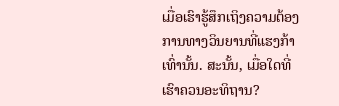ເມື່ອເຮົາຮູ້ສຶກເຖິງຄວາມຕ້ອງການທາງວິນຍານທີ່ແຮງກ້າເທົ່ານັ້ນ. ສະນັ້ນ, ເມື່ອໃດທີ່ເຮົາຄວນອະທິຖານ?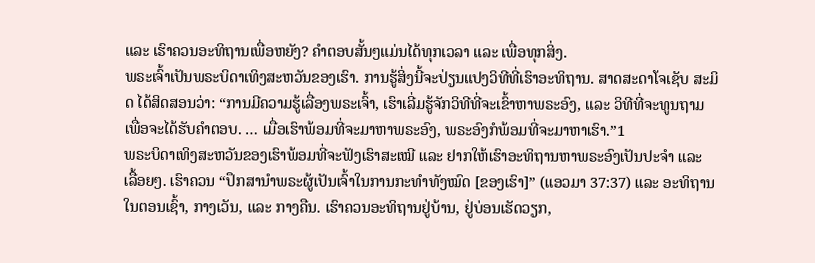ແລະ ເຮົາຄວນອະທິຖານເພື່ອຫຍັງ? ຄຳຕອບສັ້ນໆແມ່ນໄດ້ທຸກເວລາ ແລະ ເພື່ອທຸກສິ່ງ.
ພຣະເຈົ້າເປັນພຣະບິດາເທິງສະຫວັນຂອງເຮົາ. ການຮູ້ສິ່ງນີ້ຈະປ່ຽນແປງວິທີທີ່ເຮົາອະທິຖານ. ສາດສະດາໂຈເຊັບ ສະມິດ ໄດ້ສິດສອນວ່າ: “ການມີຄວາມຮູ້ເລື່ອງພຣະເຈົ້າ, ເຮົາເລີ່ມຮູ້ຈັກວິທີທີ່ຈະເຂົ້າຫາພຣະອົງ, ແລະ ວິທີທີ່ຈະທູນຖາມ ເພື່ອຈະໄດ້ຮັບຄຳຕອບ. … ເມື່ອເຮົາພ້ອມທີ່ຈະມາຫາພຣະອົງ, ພຣະອົງກໍພ້ອມທີ່ຈະມາຫາເຮົາ.”1
ພຣະບິດາເທິງສະຫວັນຂອງເຮົາພ້ອມທີ່ຈະຟັງເຮົາສະເໝີ ແລະ ຢາກໃຫ້ເຮົາອະທິຖານຫາພຣະອົງເປັນປະຈຳ ແລະ ເລື້ອຍໆ. ເຮົາຄວນ “ປຶກສານຳພຣະຜູ້ເປັນເຈົ້າໃນການກະທຳທັງໝົດ [ຂອງເຮົາ]” (ແອວມາ 37:37) ແລະ ອະທິຖານໃນຕອນເຊົ້າ, ກາງເວັນ, ແລະ ກາງຄືນ. ເຮົາຄວນອະທິຖານຢູ່ບ້ານ, ຢູ່ບ່ອນເຮັດວຽກ,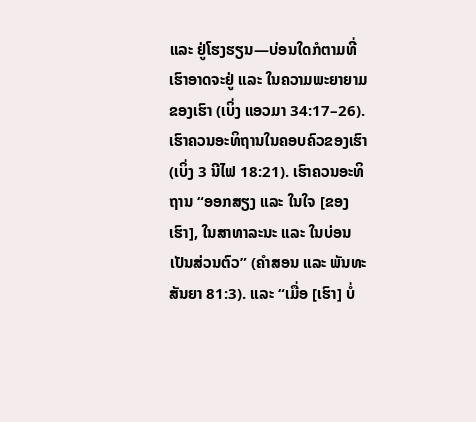ແລະ ຢູ່ໂຮງຮຽນ—ບ່ອນໃດກໍຕາມທີ່ເຮົາອາດຈະຢູ່ ແລະ ໃນຄວາມພະຍາຍາມຂອງເຮົາ (ເບິ່ງ ແອວມາ 34:17–26).
ເຮົາຄວນອະທິຖານໃນຄອບຄົວຂອງເຮົາ (ເບິ່ງ 3 ນີໄຟ 18:21). ເຮົາຄວນອະທິຖານ “ອອກສຽງ ແລະ ໃນໃຈ [ຂອງເຮົາ], ໃນສາທາລະນະ ແລະ ໃນບ່ອນເປັນສ່ວນຕົວ” (ຄຳສອນ ແລະ ພັນທະສັນຍາ 81:3). ແລະ “ເມື່ອ [ເຮົາ] ບໍ່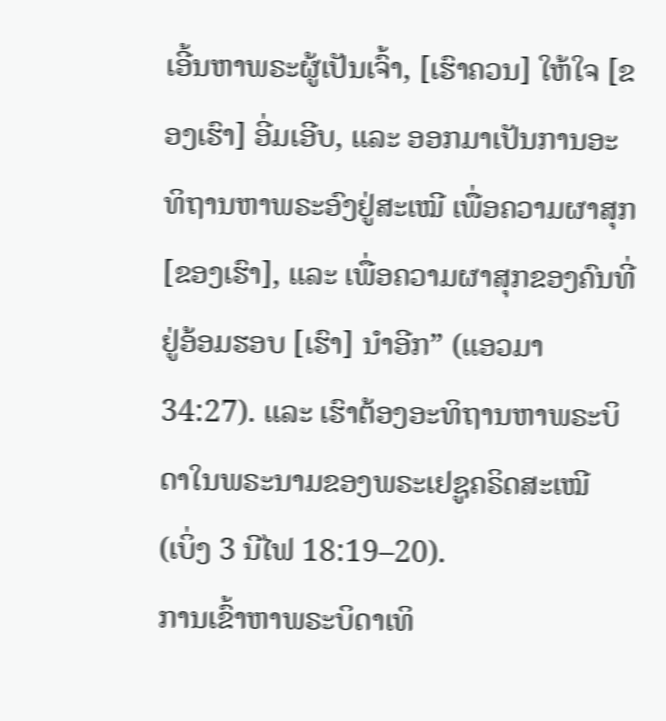ເອີ້ນຫາພຣະຜູ້ເປັນເຈົ້າ, [ເຮົາຄວນ] ໃຫ້ໃຈ [ຂອງເຮົາ] ອີ່ມເອີບ, ແລະ ອອກມາເປັນການອະທິຖານຫາພຣະອົງຢູ່ສະເໝີ ເພື່ອຄວາມຜາສຸກ [ຂອງເຮົາ], ແລະ ເພື່ອຄວາມຜາສຸກຂອງຄົນທີ່ຢູ່ອ້ອມຮອບ [ເຮົາ] ນຳອີກ” (ແອວມາ 34:27). ແລະ ເຮົາຕ້ອງອະທິຖານຫາພຣະບິດາໃນພຣະນາມຂອງພຣະເຢຊູຄຣິດສະເໝີ (ເບິ່ງ 3 ນີໄຟ 18:19–20).
ການເຂົ້າຫາພຣະບິດາເທິ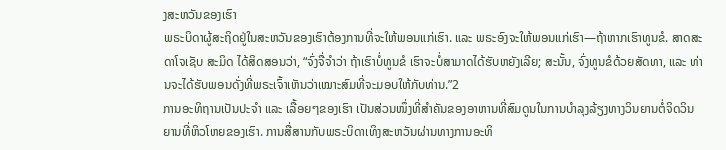ງສະຫວັນຂອງເຮົາ
ພຣະບິດາຜູ້ສະຖິດຢູ່ໃນສະຫວັນຂອງເຮົາຕ້ອງການທີ່ຈະໃຫ້ພອນແກ່ເຮົາ. ແລະ ພຣະອົງຈະໃຫ້ພອນແກ່ເຮົາ—ຖ້າຫາກເຮົາທູນຂໍ. ສາດສະດາໂຈເຊັບ ສະມິດ ໄດ້ສິດສອນວ່າ, “ຈົ່ງຈື່ຈຳວ່າ ຖ້າເຮົາບໍ່ທູນຂໍ ເຮົາຈະບໍ່ສາມາດໄດ້ຮັບຫຍັງເລີຍ; ສະນັ້ນ, ຈົ່ງທູນຂໍດ້ວຍສັດທາ, ແລະ ທ່ານຈະໄດ້ຮັບພອນດັ່ງທີ່ພຣະເຈົ້າເຫັນວ່າເໝາະສົມທີ່ຈະມອບໃຫ້ກັບທ່ານ.”2
ການອະທິຖານເປັນປະຈຳ ແລະ ເລື້ອຍໆຂອງເຮົາ ເປັນສ່ວນໜຶ່ງທີ່ສຳຄັນຂອງອາຫານທີ່ສົມດູນໃນການບຳລຸງລ້ຽງທາງວິນຍານຕໍ່ຈິດວິນຍານທີ່ຫິວໂຫຍຂອງເຮົາ. ການສື່ສານກັບພຣະບິດາເທິງສະຫວັນຜ່ານທາງການອະທິ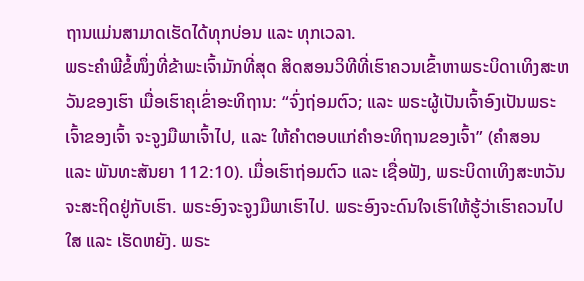ຖານແມ່ນສາມາດເຮັດໄດ້ທຸກບ່ອນ ແລະ ທຸກເວລາ.
ພຣະຄຳພີຂໍ້ໜຶ່ງທີ່ຂ້າພະເຈົ້າມັກທີ່ສຸດ ສິດສອນວິທີທີ່ເຮົາຄວນເຂົ້າຫາພຣະບິດາເທິງສະຫວັນຂອງເຮົາ ເມື່ອເຮົາຄຸເຂົ່າອະທິຖານ: “ຈົ່ງຖ່ອມຕົວ; ແລະ ພຣະຜູ້ເປັນເຈົ້າອົງເປັນພຣະເຈົ້າຂອງເຈົ້າ ຈະຈູງມືພາເຈົ້າໄປ, ແລະ ໃຫ້ຄຳຕອບແກ່ຄຳອະທິຖານຂອງເຈົ້າ” (ຄຳສອນ ແລະ ພັນທະສັນຍາ 112:10). ເມື່ອເຮົາຖ່ອມຕົວ ແລະ ເຊື່ອຟັງ, ພຣະບິດາເທິງສະຫວັນຈະສະຖິດຢູ່ກັບເຮົາ. ພຣະອົງຈະຈູງມືພາເຮົາໄປ. ພຣະອົງຈະດົນໃຈເຮົາໃຫ້ຮູ້ວ່າເຮົາຄວນໄປໃສ ແລະ ເຮັດຫຍັງ. ພຣະ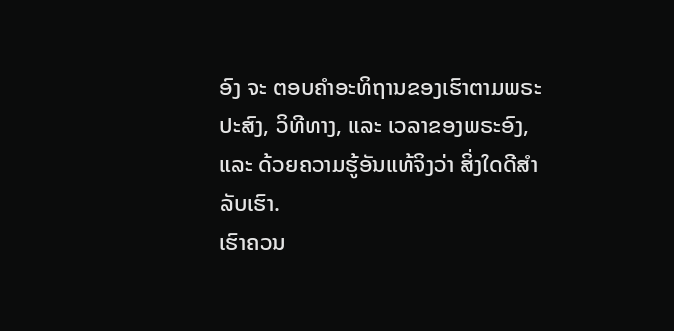ອົງ ຈະ ຕອບຄຳອະທິຖານຂອງເຮົາຕາມພຣະປະສົງ, ວິທີທາງ, ແລະ ເວລາຂອງພຣະອົງ, ແລະ ດ້ວຍຄວາມຮູ້ອັນແທ້ຈິງວ່າ ສິ່ງໃດດີສຳລັບເຮົາ.
ເຮົາຄວນ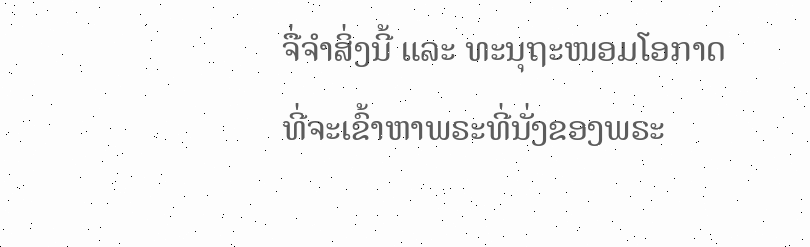ຈື່ຈຳສິ່ງນີ້ ແລະ ທະນຸຖະໜອມໂອກາດທີ່ຈະເຂົ້າຫາພຣະທີ່ນັ່ງຂອງພຣະ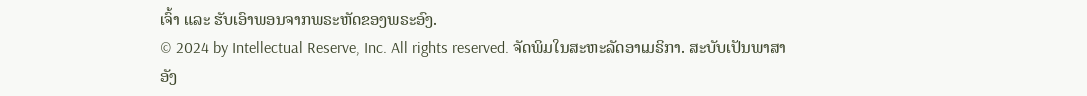ເຈົ້າ ແລະ ຮັບເອົາພອນຈາກພຣະຫັດຂອງພຣະອົງ.
© 2024 by Intellectual Reserve, Inc. All rights reserved. ຈັດພິມໃນສະຫະລັດອາເມຣິກາ. ສະບັບເປັນພາສາອັງ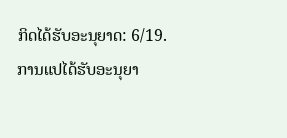ກິດໄດ້ຮັບອະນຸຍາດ: 6/19. ການແປໄດ້ຮັບອະນຸຍາ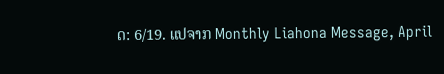ດ: 6/19. ແປຈາກ Monthly Liahona Message, April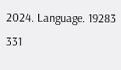2024. Language. 19283 331